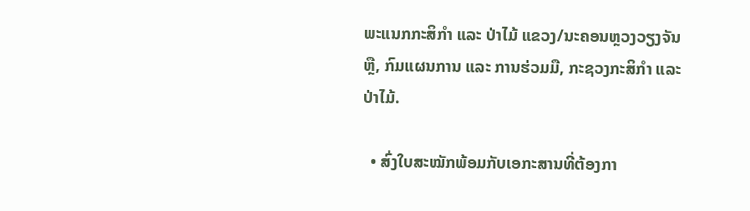ພະແນກກະສິກຳ ແລະ ປ່າໄມ້ ແຂວງ/ນະຄອນຫຼວງວຽງຈັນ ຫຼື, ກົມແຜນການ ແລະ ການຮ່ວມມື, ກະຊວງກະສິກຳ ແລະ ປ່າໄມ້.

  • ສົ່ງໃບສະໝັກພ້ອມກັບເອກະສານທີ່ຕ້ອງກາ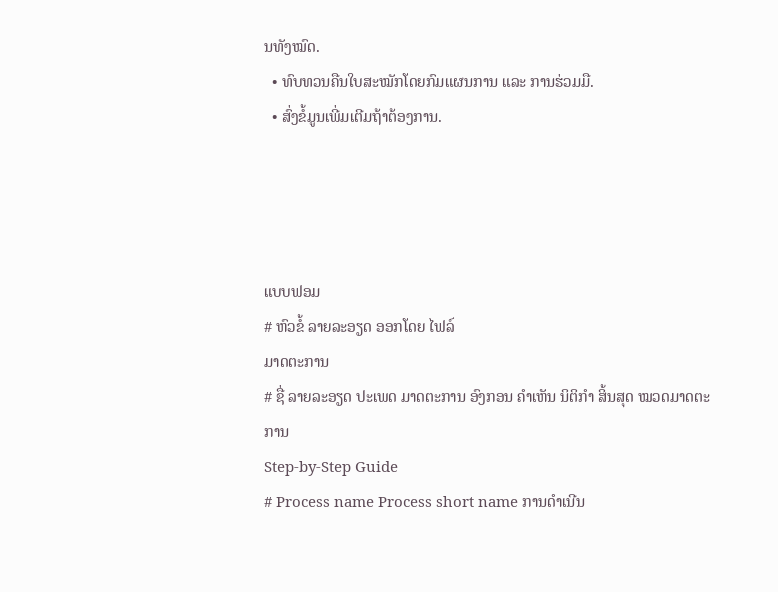ນທັງໝົດ.
  • ທົບທວນຄືນໃບສະໝັກໂດຍກົມແຜນການ ແລະ ການຮ່ວມມື.
  • ສົ່ງຂໍ້ມູນເພີ່ມເຕີມຖ້າຕ້ອງການ.




ແບບຟອມ
# ຫົວຂໍ້ ລາຍລະອຽດ ອອກໂດຍ ໄຟລ໌
ມາດຕະການ
# ຊື່ ລາຍລະອຽດ ປະເພດ ມາດຕະການ ອົງກອນ ຄຳເຫັນ ນິຕິກໍາ ສິ້ນສຸດ ໝວດມາດຕະການ
Step-by-Step Guide
# Process name Process short name ການດໍາເນີນ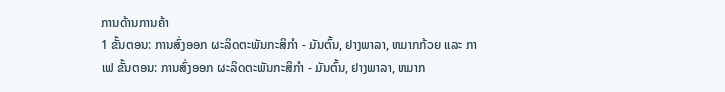ການດ້ານການຄ້າ
1 ຂັ້ນຕອນ: ການສົ່ງອອກ ຜະລິດຕະພັນກະສິກໍາ - ມັນຕົ້ນ, ຢາງພາລາ, ຫມາກກ້ວຍ ແລະ ກາເຟ ຂັ້ນຕອນ: ການສົ່ງອອກ ຜະລິດຕະພັນກະສິກໍາ - ມັນຕົ້ນ, ຢາງພາລາ, ຫມາກ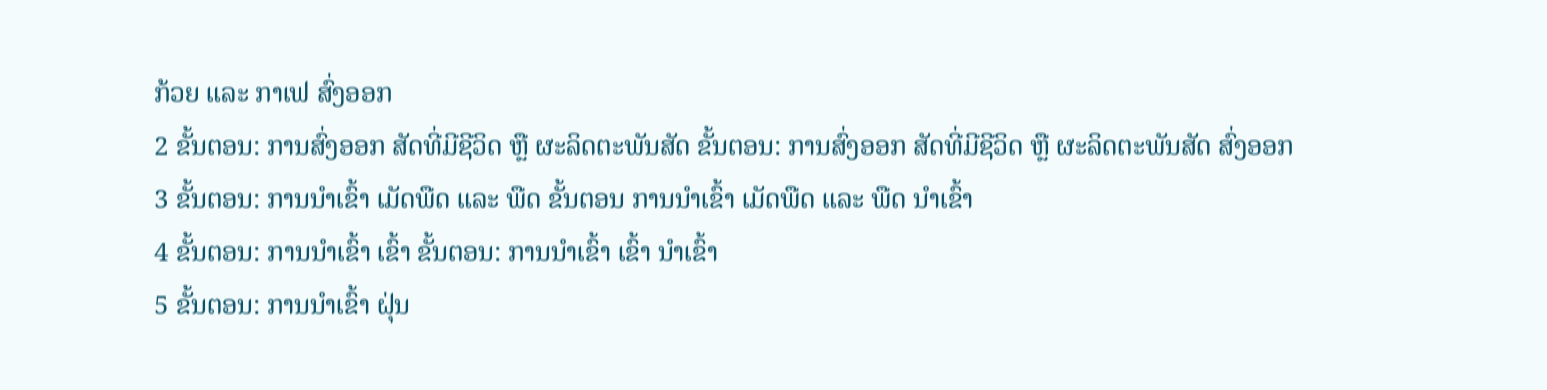ກ້ວຍ ແລະ ກາເຟ ສົ່ງອອກ
2 ຂັ້ນຕອນ: ການສົ່ງອອກ ສັດທີ່ມີຊີວິດ ຫຼື ຜະລິດຕະພັນສັດ ຂັ້ນຕອນ: ການສົ່ງອອກ ສັດທີ່ມີຊີວິດ ຫຼື ຜະລິດຕະພັນສັດ ສົ່ງອອກ
3 ຂັ້ນຕອນ: ການນໍາເຂົ້າ ເມັດພືດ ແລະ ພືດ ຂັ້ນຕອນ ການນໍາເຂົ້າ ເມັດພືດ ແລະ ພືດ ນໍາເຂົ້າ
4 ຂັ້ນຕອນ: ການນໍາເຂົ້າ ເຂົ້າ ຂັ້ນຕອນ: ການນໍາເຂົ້າ ເຂົ້າ ນໍາເຂົ້າ
5 ຂັ້ນຕອນ: ການນໍາເຂົ້າ ຝຸ່ນ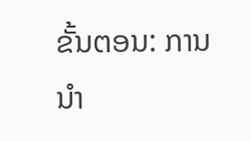ຂັ້ນຕອນ: ການນໍາ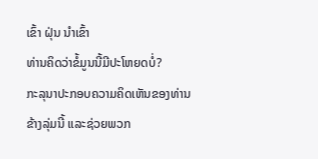ເຂົ້າ ຝຸ່ນ ນໍາເຂົ້າ
ທ່ານຄິດວ່າຂໍ້ມູນນີ້ມີປະໂຫຍດບໍ່?
ກະລຸນາປະກອບຄວາມຄິດເຫັນຂອງທ່ານຂ້າງລຸ່ມນີ້ ແລະຊ່ວຍພວກ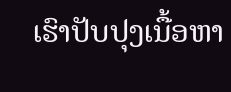ເຮົາປັບປຸງເນື້ອຫາ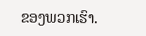ຂອງພວກເຮົາ.